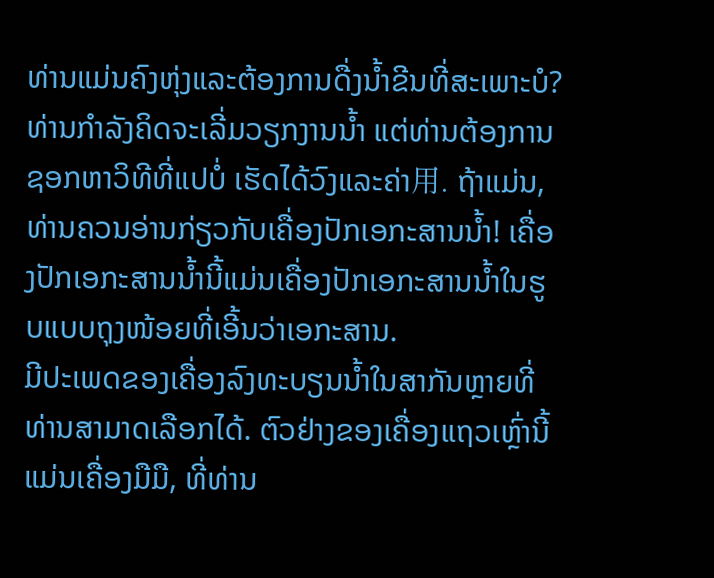ທ່ານແມ່ນຄົງຫຸ່ງແລະຕ້ອງການດື່ງນ້ຳຂີນທີ່ສະເພາະບໍ? ທ່ານກຳລັງຄິດຈະເລີ່ມວຽກງານນ້ຳ ແຕ່ທ່ານຕ້ອງການຊອກຫາວິທີທີ່ແປບໍ່ ເຮັດໄດ້ວົງແລະຄ່າ用. ຖ້າແມ່ນ, ທ່ານຄວນອ່ານກ່ຽວກັບເຄື່ອງປັກເອກະສານນ້ຳ! ເຄື່ອງປັກເອກະສານນ້ຳນີ້ແມ່ນເຄື່ອງປັກເອກະສານນ້ຳໃນຮູບແບບຖຸງໜ້ອຍທີ່ເອີ້ນວ່າເອກະສານ.
ມີປະເພດຂອງເຄື່ອງລົງທະບຽນນ້ຳໃນສາກັນຫຼາຍທີ່ທ່ານສາມາດເລືອກໄດ້. ຕົວຢ່າງຂອງເຄື່ອງແຖວເຫຼົ່ານີ້ແມ່ນເຄື່ອງມືມື, ທີ່ທ່ານ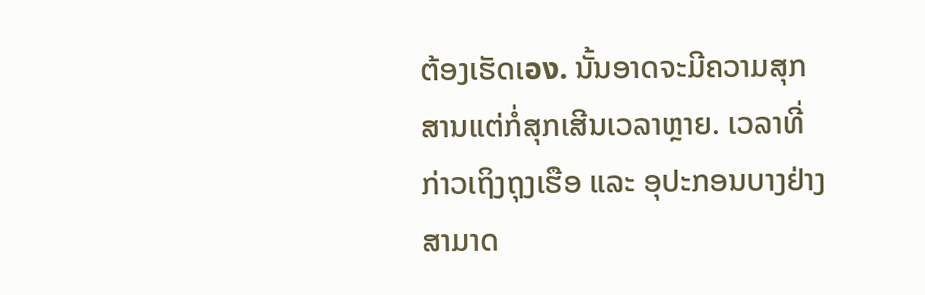ຕ້ອງເຮັດເอง. ນັ້ນອາດຈະມີຄວາມສຸກສານແຕ່ກໍ່ສຸກເສີນເວລາຫຼາຍ. ເວລາທີ່ກ່າວເຖິງຖຸງເຮືອ ແລະ ອຸປະກອນບາງຢ່າງສາມາດ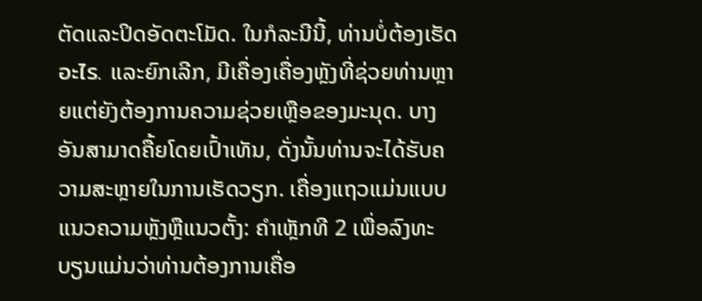ຕັດແລະປິດອັດຕະໂມັດ. ໃນກໍລະນີນີ້, ທ່ານບໍ່ຕ້ອງເຮັດอะไร. ແລະຍົກເລີກ, ມີເຄື່ອງເຄື່ອງຫຼັງທີ່ຊ່ວຍທ່ານຫຼາຍແຕ່ຍັງຕ້ອງການຄວາມຊ່ວຍເຫຼືອຂອງມະນຸດ. ບາງອັນສາມາດຄື້ຍໂດຍເປົ້າເທັນ, ດັ່ງນັ້ນທ່ານຈະໄດ້ຮັບຄວາມສະຫຼາຍໃນການເຮັດວຽກ. ເຄື່ອງແຖວແມ່ນແບບແນວຄວາມຫຼັງຫຼືແນວຕັ້ງ: ຄຳເຫຼັກທີ 2 ເພື່ອລົງທະບຽນແມ່ນວ່າທ່ານຕ້ອງການເຄື່ອ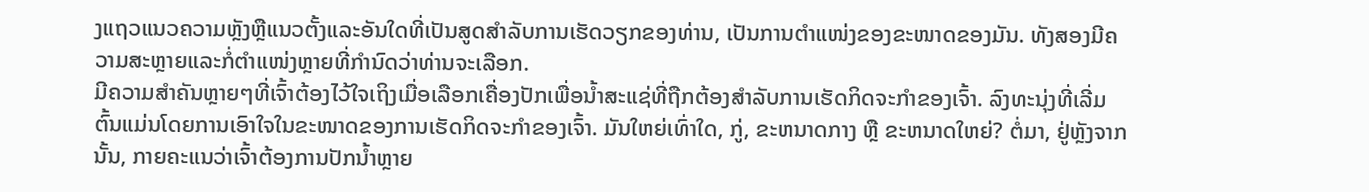ງແຖວແນວຄວາມຫຼັງຫຼືແນວຕັ້ງແລະອັນໃດທີ່ເປັນສູດສຳລັບການເຮັດວຽກຂອງທ່ານ, ເປັນການຕຳແໜ່ງຂອງຂະໜາດຂອງມັນ. ທັງສອງມີຄວາມສະຫຼາຍແລະກໍ່ຕຳແໜ່ງຫຼາຍທີ່ກຳນົດວ່າທ່ານຈະເລືອກ.
ມີຄວາມສຳຄັນຫຼາຍໆທີ່ເຈົ້າຕ້ອງໄວ້ໃຈເຖິງເມື່ອເລືອກເຄື່ອງປັກເພື່ອນ້ຳສະແຊ່ທີ່ຖືກຕ້ອງສຳລັບການເຮັດກິດຈະກຳຂອງເຈົ້າ. ລົງທະນຸ່ງທີ່ເລີ່ມຕົ້ນແມ່ນໂດຍການເອົາໃຈໃນຂະໜາດຂອງການເຮັດກິດຈະກຳຂອງເຈົ້າ. ມັນໃຫຍ່ເທົ່າໃດ, ກູ່, ຂະຫນາດກາງ ຫຼື ຂະຫນາດໃຫຍ່? ຕໍ່ມາ, ຢູ່ຫຼັງຈາກນັ້ນ, ກາຍຄະແນວ່າເຈົ້າຕ້ອງການປັກນ້ຳຫຼາຍ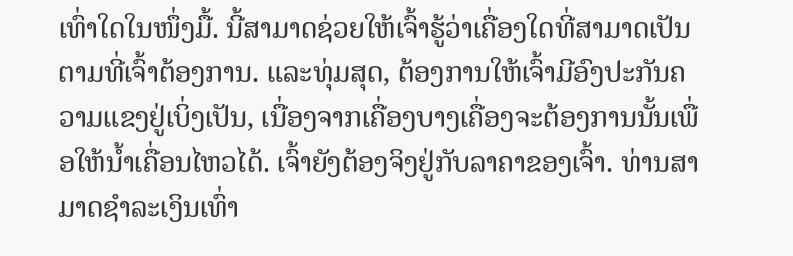ເທົ່າໃດໃນໜຶ່ງມື້. ນີ້ສາມາດຊ່ວຍໃຫ້ເຈົ້າຮູ້ວ່າເຄື່ອງໃດທີ່ສາມາດເປັນຕາມທີ່ເຈົ້າຕ້ອງການ. ແລະທຸ່ມສຸດ, ຕ້ອງການໃຫ້ເຈົ້າມີອົງປະກັນຄວາມແຂງຢູ່ເບິ່ງເປັນ, ເນື່ອງຈາກເຄື່ອງບາງເຄື່ອງຈະຕ້ອງການນັ້ນເພື່ອໃຫ້ນ້ຳເຄື່ອນໄຫວໄດ້. ເຈົ້າຍັງຕ້ອງຈິງຢູ່ກັບລາຄາຂອງເຈົ້າ. ທ່ານສາມາດຊຳລະເງິນເທົ່າ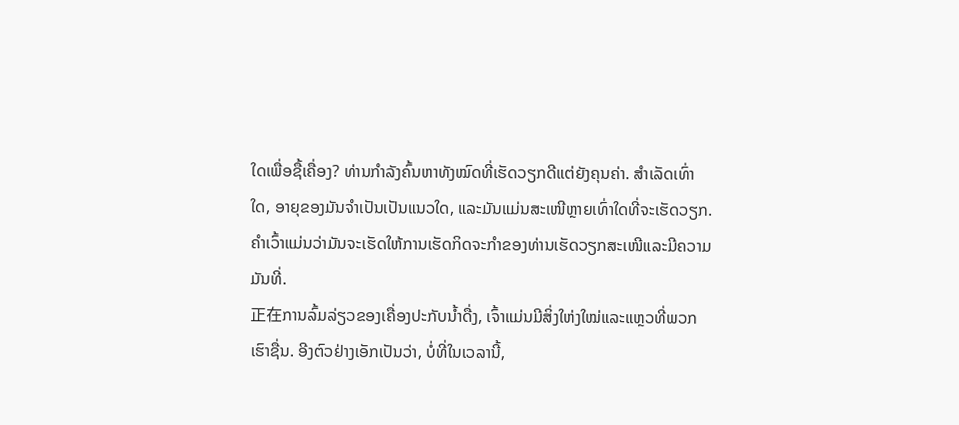ໃດເພື່ອຊື້ເຄື່ອງ? ທ່ານກຳລັງຄົ້ນຫາທັງໝົດທີ່ເຮັດວຽກດີແຕ່ຍັງຄຸນຄ່າ. ສຳເລັດເທົ່າໃດ, ອາຍຸຂອງມັນຈຳເປັນເປັນແນວໃດ, ແລະມັນແມ່ນສະເໜີຫຼາຍເທົ່າໃດທີ່ຈະເຮັດວຽກ. ຄຳເວົ້າແມ່ນວ່າມັນຈະເຮັດໃຫ້ການເຮັດກິດຈະກຳຂອງທ່ານເຮັດວຽກສະເໜີແລະມີຄວາມມັນທີ່.
正在ການລົ້ມລ່ຽວຂອງເຄື່ອງປະກັບນ້ຳດື່ງ, ເຈົ້າແມ່ນມີສິ່ງໃຫ່ງໃໝ່ແລະແຫຼວທີ່ພວກເຮົາຊື່ນ. ອີງຕົວຢ່າງເອັກເປັນວ່າ, ບໍ່ທີ່ໃນເວລານີ້,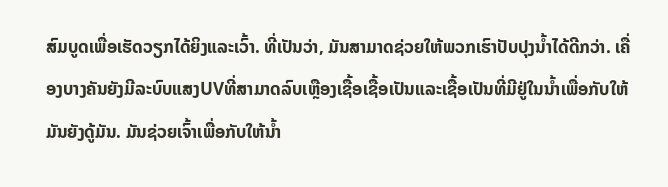ສົມບູດເພື່ອເຮັດວຽກໄດ້ຍິງແລະເວົ້າ. ທີ່ເປັນວ່າ, ມັນສາມາດຊ່ວຍໃຫ້ພວກເຮົາປັບປຸງນ້ຳໄດ້ດີກວ່າ. ເຄື່ອງບາງຄັນຍັງມີລະບົບແສງUVທີ່ສາມາດລົບເຫຼືອງເຊື້ອເຊື້ອເປັນແລະເຊື້ອເປັນທີ່ມີຢູ່ໃນນ້ຳເພື່ອກັບໃຫ້ມັນຍັງດູ້ມັນ. ມັນຊ່ວຍເຈົ້າເພື່ອກັບໃຫ້ນ້ຳ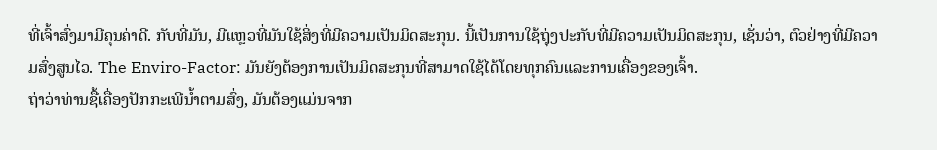ທີ່ເຈົ້າສົ່ງມາມີຄຸນຄ່າດີ. ກັບທີ່ມັນ, ມີແຫຼວທີ່ມັນໃຊ້ສິ່ງທີ່ມີຄວາມເປັນມິດສະກຸນ. ນີ້ເປັນການໃຊ້ຖຸ່ງປະກັບທີ່ມີຄວາມເປັນມິດສະກຸນ, ເຊັ່ນວ່າ, ຕົວຢ່າງທີ່ມີຄວາມສົ່ງສູນໄວ. The Enviro-Factor: ມັນຍັງຕ້ອງການເປັນມິດສະກຸນທີ່ສາມາດໃຊ້ໄດ້ໂດຍທຸກຄົນແລະການເຄື່ອງຂອງເຈົ້າ.
ຖ່າວ່າທ່ານຊື້ເຄື່ອງປັກກະເພີນ້ຳຕາມສົ່ງ, ມັນຕ້ອງແມ່ນຈາກ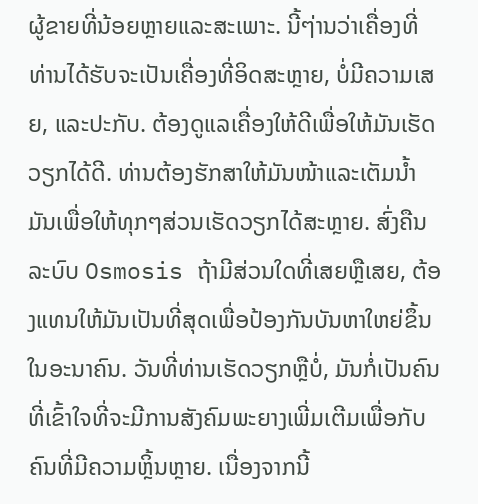ຜູ້ຂາຍທີ່ນ້ອຍຫຼາຍແລະສະເພາະ. ນີ້ໆ່ານວ່າເຄື່ອງທີ່ທ່ານໄດ້ຮັບຈະເປັນເຄື່ອງທີ່ອິດສະຫຼາຍ, ບໍ່ມີຄວາມເສຍ, ແລະປະກັບ. ຕ້ອງດູແລເຄື່ອງໃຫ້ດີເພື່ອໃຫ້ມັນເຮັດວຽກໄດ້ດີ. ທ່ານຕ້ອງຮັກສາໃຫ້ມັນໜ້າແລະເຕັມນ້ຳມັນເພື່ອໃຫ້ທຸກໆສ່ວນເຮັດວຽກໄດ້ສະຫຼາຍ. ສົ່ງຄືນລະບົບ Osmosis ຖ້າມີສ່ວນໃດທີ່ເສຍຫຼືເສຍ, ຕ້ອງແທນໃຫ້ມັນເປັນທີ່ສຸດເພື່ອປ້ອງກັນບັນຫາໃຫຍ່ຂຶ້ນໃນອະນາຄົນ. ວັນທີ່ທ່ານເຮັດວຽກຫຼືບໍ່, ມັນກໍ່ເປັນຄົນທີ່ເຂົ້າໃຈທີ່ຈະມີການສັງຄົມພະຍາງເພີ່ມເຕີມເພື່ອກັບຄົນທີ່ມີຄວາມຫຼິ້ນຫຼາຍ. ເນື່ອງຈາກນີ້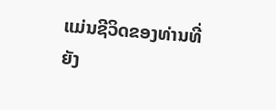ແມ່ນຊີວິດຂອງທ່ານທີ່ຍັງ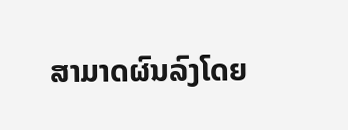ສາມາດຜົນລົງໂດຍ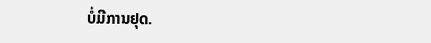ບໍ່ມີການຢຸດ.